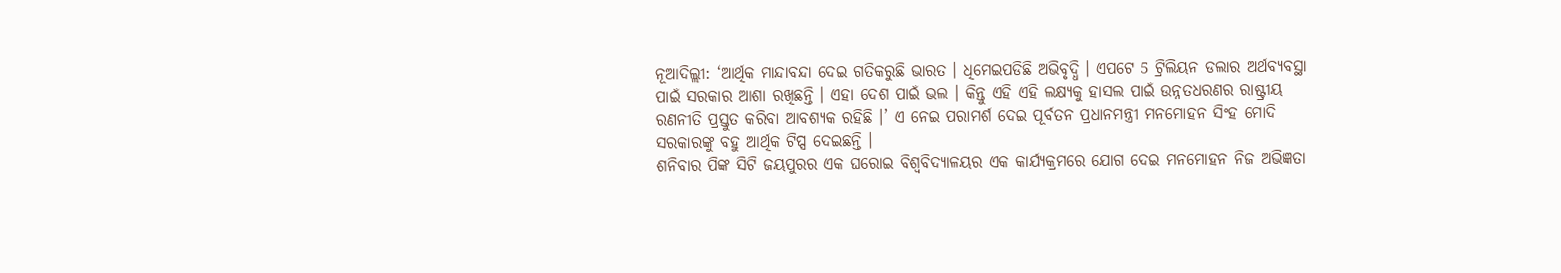ନୂଆଦିଲ୍ଲୀ: ‘ଆର୍ଥିକ ମାନ୍ଦାବନ୍ଦା ଦେଇ ଗତିକରୁଛି ଭାରତ । ଧିମେଇପଡିଛି ଅଭିବୃଦ୍ଧି । ଏପଟେ 5 ଟ୍ରିଲିୟନ ଡଲାର ଅର୍ଥବ୍ୟବସ୍ଥା ପାଇଁ ସରକାର ଆଶା ରଖିଛନ୍ତି । ଏହା ଦେଶ ପାଇଁ ଭଲ । କିନ୍ତୁ ଏହି ଏହି ଲକ୍ଷ୍ୟକୁ ହାସଲ ପାଇଁ ଉନ୍ନତଧରଣର ରାଷ୍ଟ୍ରୀୟ ରଣନୀତି ପ୍ରସ୍ତୁତ କରିବା ଆବଶ୍ୟକ ରହିଛି ।’ ଏ ନେଇ ପରାମର୍ଶ ଦେଇ ପୂର୍ବତନ ପ୍ରଧାନମନ୍ତ୍ରୀ ମନମୋହନ ସିଂହ ମୋଦି ସରକାରଙ୍କୁ ବହୁ ଆର୍ଥିକ ଟିପ୍ସ ଦେଇଛନ୍ତି ।
ଶନିବାର ପିଙ୍କ ସିଟି ଜୟପୁରର ଏକ ଘରୋଇ ବିଶ୍ବବିଦ୍ୟାଳୟର ଏକ କାର୍ଯ୍ୟକ୍ରମରେ ଯୋଗ ଦେଇ ମନମୋହନ ନିଜ ଅଭିଜ୍ଞତା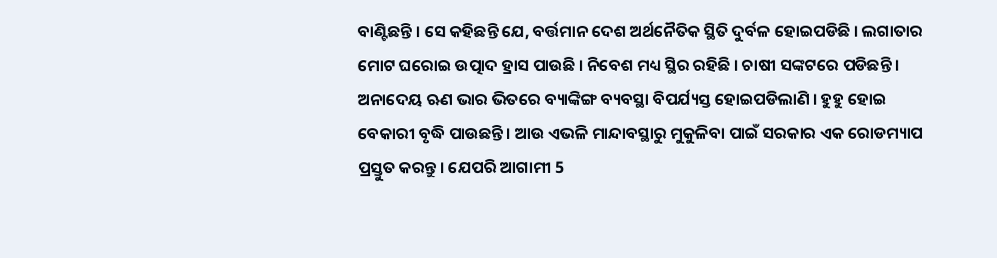ବାଣ୍ଟିଛନ୍ତି । ସେ କହିଛନ୍ତି ଯେ, ବର୍ତ୍ତମାନ ଦେଶ ଅର୍ଥନୈତିକ ସ୍ଥିତି ଦୁର୍ବଳ ହୋଇପଡିଛି । ଲଗାତାର ମୋଟ ଘରୋଇ ଉତ୍ପାଦ ହ୍ରାସ ପାଉଛି । ନିବେଶ ମଧ୍ୟ ସ୍ଥିର ରହିଛି । ଚାଷୀ ସଙ୍କଟରେ ପଡିଛନ୍ତି । ଅନାଦେୟ ଋଣ ଭାର ଭିତରେ ବ୍ୟାଙ୍କିଙ୍ଗ ବ୍ୟବସ୍ଥା ବିପର୍ଯ୍ୟସ୍ତ ହୋଇପଡିଲାଣି । ହୁହୁ ହୋଇ ବେକାରୀ ବୃଦ୍ଧି ପାଉଛନ୍ତି । ଆଉ ଏଭଳି ମାନ୍ଦାବସ୍ଥାରୁ ମୁକୁଳିବା ପାଇଁ ସରକାର ଏକ ରୋଡମ୍ୟାପ ପ୍ରସ୍ତୁତ କରନ୍ତୁ । ଯେପରି ଆଗାମୀ 5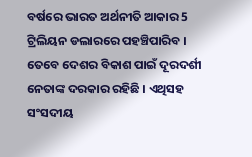ବର୍ଷରେ ଭାରତ ଅର୍ଥନୀତି ଆକାର 5 ଟ୍ରିଲିୟନ ଡଲାରରେ ପହଞ୍ଚିପାରିବ ।
ତେବେ ଦେଶର ବିକାଶ ପାଇଁ ଦୂରଦର୍ଶୀ ନେତାଙ୍କ ଦରକାର ରହିଛି । ଏଥିସହ ସଂସଦୀୟ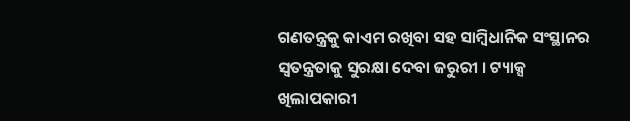ଗଣତନ୍ତ୍ରକୁ କାଏମ ରଖିବା ସହ ସାମ୍ବିଧାନିକ ସଂସ୍ଥାନର ସ୍ବତନ୍ତ୍ରତାକୁ ସୁରକ୍ଷା ଦେବା ଜରୁରୀ । ଟ୍ୟାକ୍ସ ଖିଲାପକାରୀ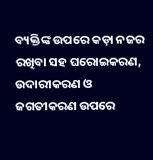ବ୍ୟକ୍ତିଙ୍କ ଉପରେ କଡ଼ା ନଜର ରଖିବା ସହ ଘରୋଇକରଣ, ଉଦାରୀକରଣ ଓ ଜଗତୀକରଣ ଉପରେ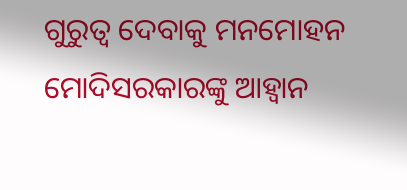ଗୁରୁତ୍ବ ଦେବାକୁ ମନମୋହନ ମୋଦିସରକାରଙ୍କୁ ଆହ୍ବାନ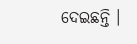ଦେଇଛନ୍ତି ।